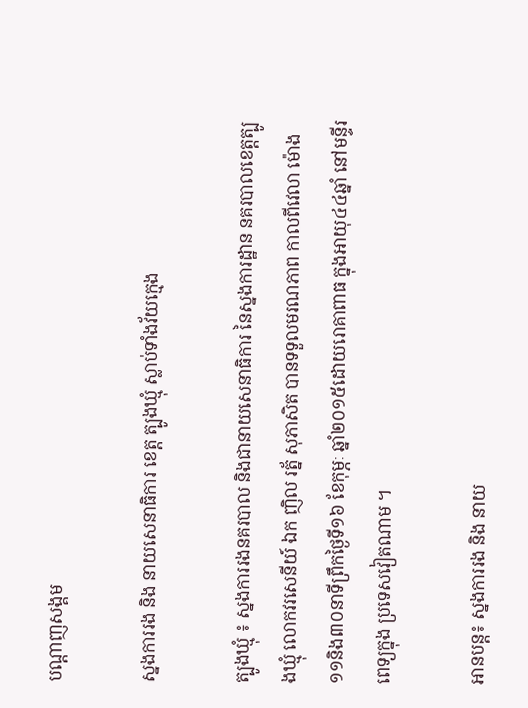បណ្តាញសង្គម

ស្នងការរង និង នាយសេនាធិការ ខេត្ដ ត្បូងឃ្មុំ ស្លាប់ទាំងវ័យក្មេង

ត្បូងឃ្មុំ ៖ ស្នងការរងនគរបាល និងជានាយសេនាធិការ នៃស្នងការដ្ឋាន នគរបាលខេត្ដត្បូងឃ្មុំ លោកវរសេនីយ៍ ឯក ញិល រត្ន័ សុភាសិត បានទទួលមរណភាព កាលពីវេលា ម៉ោង១១និង៣០នាទីព្រឹកថ្ងៃទី១៦ ខែកុម្ភៈ ឆ្នាំ២០១៥ដោយរោគាពាធ ក្នុងអាយុ៤៤ឆ្នាំ នៅមន្ទីរពេទ្យក្នុង ប្រទេសវៀតណាម ។

អានបន្ត៖ ស្នងការរង និង នាយ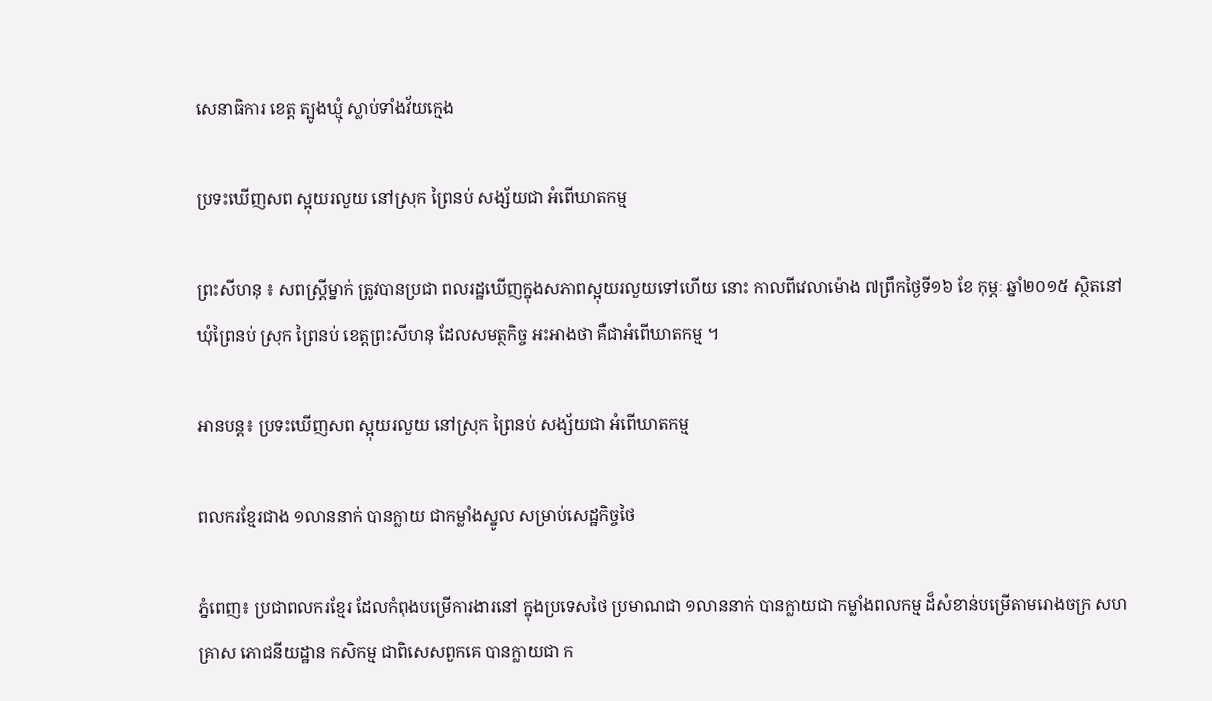សេនាធិការ ខេត្ដ ត្បូងឃ្មុំ ស្លាប់ទាំងវ័យក្មេង

ប្រទះឃើញសព ស្អុយរលួយ នៅស្រុក ព្រៃនប់ សង្ស័យជា អំពើឃាតកម្ម

ព្រះសីហនុ ៖ សពស្ដ្រីម្នាក់ ត្រូវបានប្រជា ពលរដ្ឋឃើញក្នុងសភាពស្អុយរលួយទៅហើយ នោះ កាលពីវេលាម៉ោង ៧ព្រឹកថ្ងៃទី១៦ ខែ កុម្ភៈ ឆ្នាំ២០១៥ ស្ថិតនៅឃុំព្រៃនប់ ស្រុក ព្រៃនប់ ខេត្ដព្រះសីហនុ ដែលសមត្ថកិច្ច អះអាងថា គឺជាអំពើឃាតកម្ម ។

អានបន្ត៖ ប្រទះឃើញសព ស្អុយរលួយ នៅស្រុក ព្រៃនប់ សង្ស័យជា អំពើឃាតកម្ម

ពលករខ្មែរជាង ១លាននាក់ បានក្លាយ ជាកម្លាំងស្នូល សម្រាប់សេដ្ឋកិច្ចថៃ

ភ្នំពេញ៖ ប្រជាពលករខ្មែរ ដែលកំពុងបម្រើការងារនៅ ក្នុងប្រទេសថៃ ប្រមាណជា ១លាននាក់ បានក្លាយជា កម្លាំងពលកម្ម ដ៏សំខាន់បម្រើតាមរោងចក្រ សហគ្រាស ភោជនីយដ្ឋាន កសិកម្ម ជាពិសេសពួកគេ បានក្លាយជា ក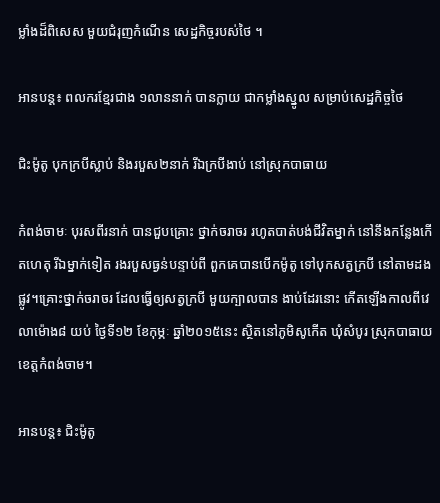ម្លាំងដ៏ពិសេស មួយជំរុញកំណើន សេដ្ឋកិច្ចរបស់ថៃ ។

អានបន្ត៖ ពលករខ្មែរជាង ១លាននាក់ បានក្លាយ ជាកម្លាំងស្នូល សម្រាប់សេដ្ឋកិច្ចថៃ

ជិះម៉ូតូ បុកក្របីស្លាប់ និងរបួស២នាក់ រីឯក្របីងាប់ នៅស្រុកបាធាយ

កំពង់ចាមៈ បុរសពីរនាក់ បានជួបគ្រោះ ថ្នាក់ចរាចរ រហូតបាត់បង់ជីវិតម្នាក់ នៅនឹងកន្លែងកើតហេតុ រីឯម្នាក់ទៀត រងរបួសធ្ងន់បន្ទាប់ពី ពួកគេបានបើកម៉ូតូ ទៅបុកសត្វក្របី នៅតាមដងផ្លូវ។គ្រោះថ្នាក់ចរាចរ ដែលធ្វើឲ្យសត្វក្របី មួយក្បាលបាន ងាប់ដែរនោះ កើតឡើងកាលពីវេលាម៉ោង៨ យប់ ថ្ងៃទី១២ ខែកុម្ភៈ ឆ្នាំ២០១៥នេះ ស្ថិតនៅភូមិសូកើត ឃុំសំបូរ ស្រុកបាធាយ ខេត្តកំពង់ចាម។

អានបន្ត៖ ជិះម៉ូតូ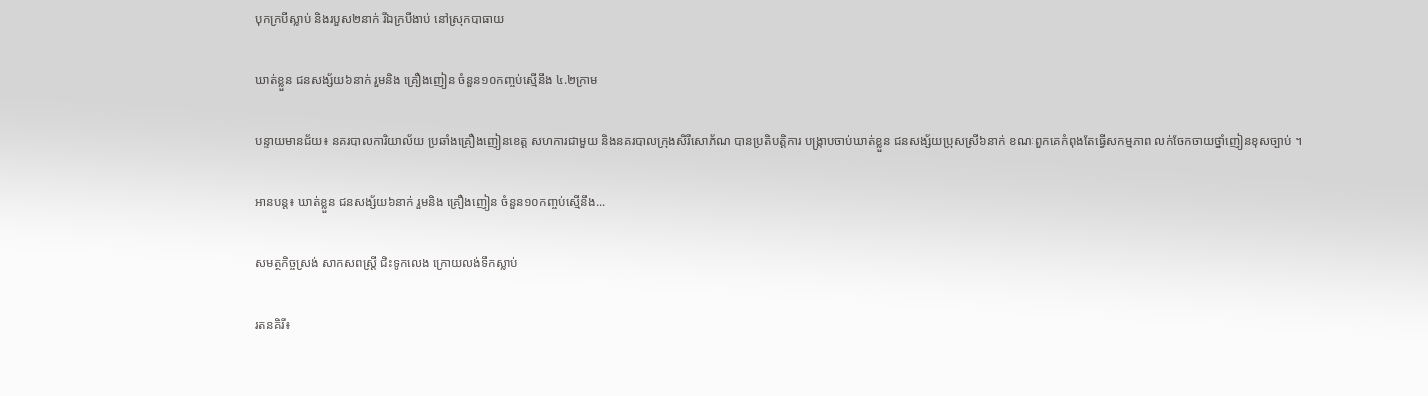បុកក្របីស្លាប់ និងរបួស២នាក់ រីឯក្របីងាប់ នៅស្រុកបាធាយ

ឃាត់ខ្លួន ជនសង្ស័យ៦នាក់ រួមនិង គ្រឿងញៀន ចំនួន១០កញ្ចប់ស្មើនឹង ៤.២ក្រាម

បន្ទាយមានជ័យ៖ នគរបាលការិយាល័យ ប្រឆាំងគ្រឿងញៀនខេត្ត សហការជាមួយ និងនគរបាលក្រុងសិរីសោភ័ណ បានប្រតិបត្តិការ បង្ក្រាបចាប់ឃាត់ខ្លួន ជនសង្ស័យប្រុសស្រី៦នាក់ ខណៈពួកគេកំពុងតែធ្វើសកម្មភាព លក់ចែកចាយថ្នាំញៀនខុសច្បាប់ ។

អានបន្ត៖ ឃាត់ខ្លួន ជនសង្ស័យ៦នាក់ រួមនិង គ្រឿងញៀន ចំនួន១០កញ្ចប់ស្មើនឹង...

សមត្ថកិច្ចស្រង់ សាកសពស្ត្រី ជិះទូកលេង ក្រោយលង់ទឹកស្លាប់

រតនគិរី៖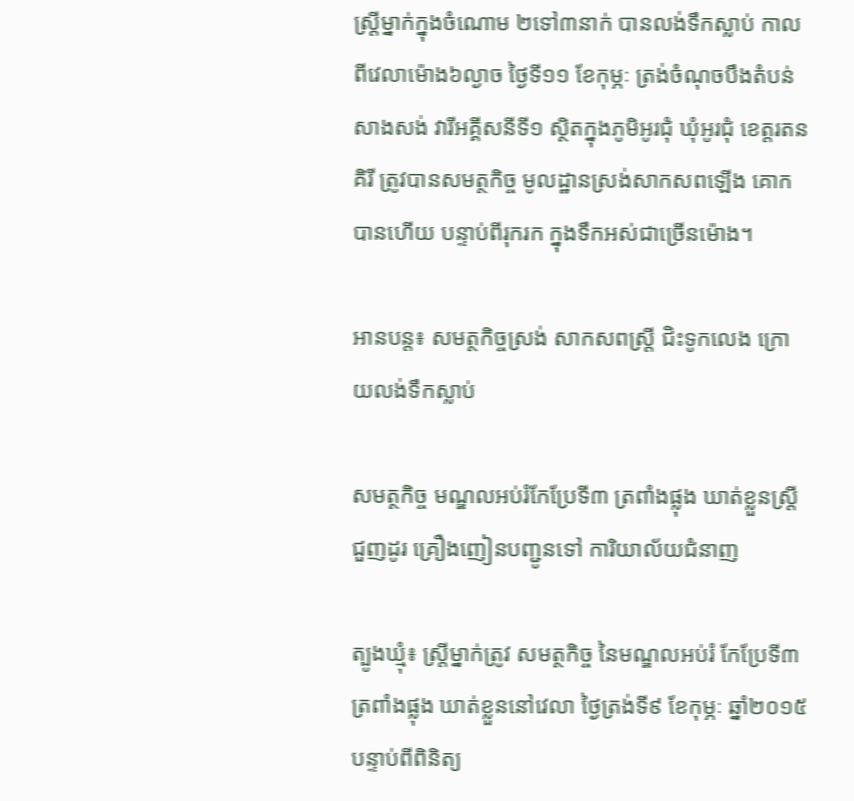ស្ត្រីម្នាក់ក្នុងចំណោម ២ទៅ៣នាក់ បានលង់ទឹកស្លាប់ កាលពីវេលាម៉ោង៦ល្ងាច ថ្ងៃទី១១ ខែកុម្ភៈ ត្រង់ចំណុចបឹងតំបន់សាងសង់ វារីអគ្គីសនីទី១ ស្ថិតក្នុងភូមិអូរជុំ ឃុំអូរជុំ ខេត្តរតនគិរី ត្រូវបានសមត្ថកិច្ច មូលដ្ឋានស្រង់សាកសពឡើង គោកបានហើយ បន្ទាប់ពីរុករក ក្នុងទឹកអស់ជាច្រើនម៉ោង។

អានបន្ត៖ សមត្ថកិច្ចស្រង់ សាកសពស្ត្រី ជិះទូកលេង ក្រោយលង់ទឹកស្លាប់

សមត្ថកិច្ច មណ្ឌលអប់រំកែប្រែទី៣ ត្រពាំងផ្លុង ឃាត់ខ្លួនស្រ្តីជួញដូរ គ្រឿងញៀនបញ្ជូនទៅ ការិយាល័យជំនាញ

ត្បូងឃ្មុំ៖ ស្ត្រីម្នាក់ត្រូវ សមត្ថកិច្ច នៃមណ្ឌលអប់រំ កែប្រែទី៣ ត្រពាំងផ្លុង ឃាត់ខ្លួននៅវេលា ថ្ងៃត្រង់ទី៩ ខែកុម្ភៈ ឆ្នាំ២០១៥ បន្ទាប់ពីពិនិត្យ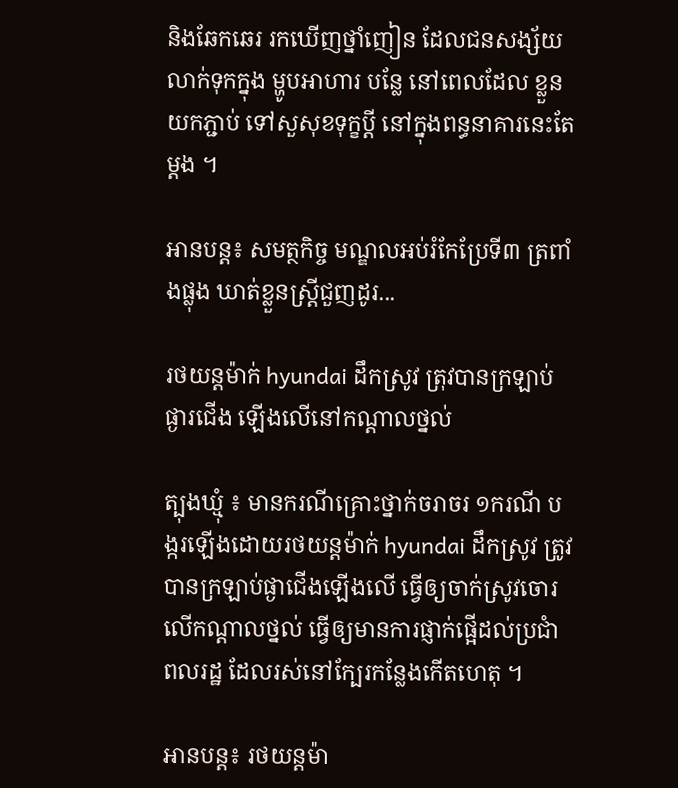និងឆែកឆេរ រកឃើញថ្នាំញៀន ដែលជនសង្ស័យ លាក់ទុកក្នុង ម្ហូបអាហារ បន្លែ នៅពេលដែល ខ្លួនយកភ្ជាប់ ទៅសួសុខទុក្ខប្តី នៅក្នុងពន្ធនាគារនេះតែម្តង ។

អានបន្ត៖ សមត្ថកិច្ច មណ្ឌលអប់រំកែប្រែទី៣ ត្រពាំងផ្លុង ឃាត់ខ្លួនស្រ្តីជួញដូរ...

រថយន្តម៉ាក់ hyundai ដឹកស្រូវ ត្រុវបានក្រឡាប់ផ្ងារជើង ឡើងលើនៅកណ្ដាលថ្នល់

ត្បុងឃ្មុំ ៖ មានករណីគ្រោះថ្នាក់ចរាចរ ១ករណី បង្ករឡើងដោយរថយន្តម៉ាក់ hyundai ដឹកស្រូវ ត្រូវបានក្រឡាប់ផ្ងាជើងឡើងលើ ធ្វើឲ្យចាក់ស្រូវចោរលើកណ្ដាលថ្នល់ ធ្វើឲ្យមានការផ្ញាក់ផ្អើដល់ប្រជាំពលរដ្ឋ ដែលរស់នៅក្បែរកន្លែងកើតហេតុ ។

អានបន្ត៖ រថយន្តម៉ា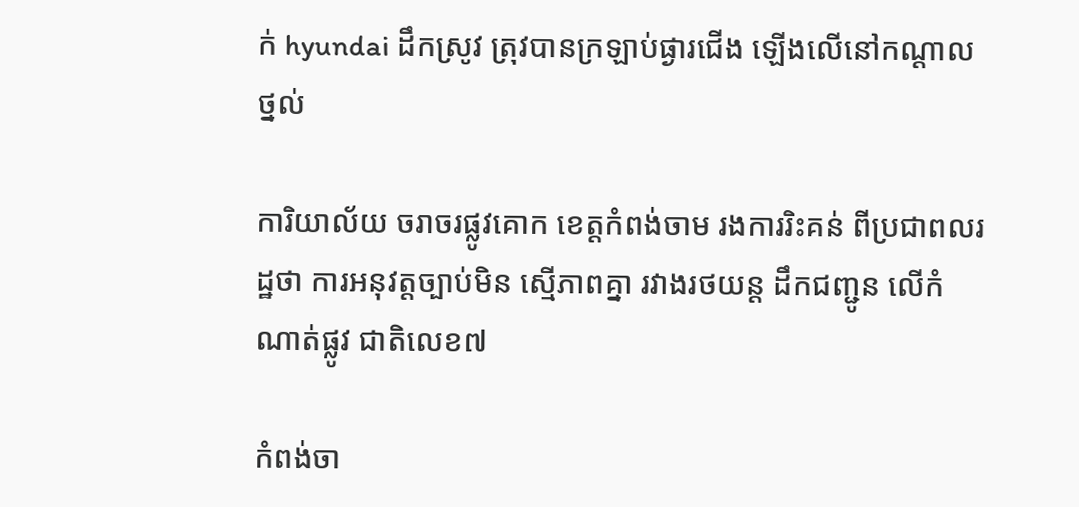ក់ hyundai ដឹកស្រូវ ត្រុវបានក្រឡាប់ផ្ងារជើង ឡើងលើនៅកណ្ដាលថ្នល់

ការិយាល័យ ចរាចរផ្លូវគោក ខេត្តកំពង់ចាម រងការរិះគន់ ពីប្រជាពលរដ្ឋថា ការអនុវត្តច្បាប់មិន ស្មើភាពគ្នា រវាងរថយន្ត ដឹកជញ្ជូន លើកំណាត់ផ្លូវ ជាតិលេខ៧

កំពង់ចា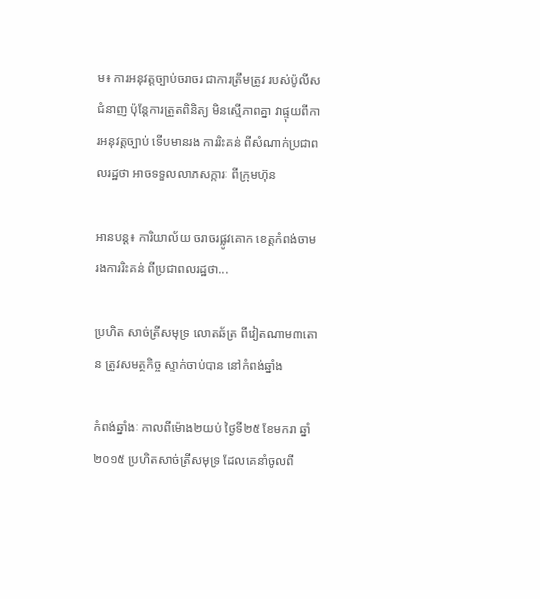ម៖ ការអនុវត្តច្បាប់ចរាចរ ជាការត្រឹមត្រូវ របស់ប៉ូលីសជំនាញ ប៉ុន្តែការត្រួតពិនិត្យ មិនស្មើភាពគ្នា វាផ្ទុយពីការអនុវត្តច្បាប់ ទើបមានរង ការរិះគន់ ពីសំណាក់ប្រជាពលរដ្ឋថា អាចទទួលលាភសក្ការៈ ពីក្រុមហ៊ុន

អានបន្ត៖ ការិយាល័យ ចរាចរផ្លូវគោក ខេត្តកំពង់ចាម រងការរិះគន់ ពីប្រជាពលរដ្ឋថា...

ប្រហិត សាច់ត្រីសមុទ្រ លោតឆ័ត្រ ពីវៀតណាម៣តោន ត្រូវសមត្ថកិច្ច ស្ទាក់ចាប់បាន នៅកំពង់ឆ្នាំង

កំពង់ឆ្នាំងៈ កាលពីម៉ោង២យប់ ថ្ងៃទី២៥ ខែមករា ឆ្នាំ២០១៥ ប្រហិតសាច់ត្រីសមុទ្រ ដែលគេនាំចូលពី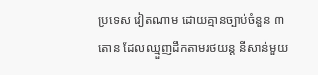ប្រទេស វៀតណាម ដោយគ្មានច្បាប់ចំនួន ៣តោន ដែលឈ្មួញដឹកតាមរថយន្ត នីសាន់មួយ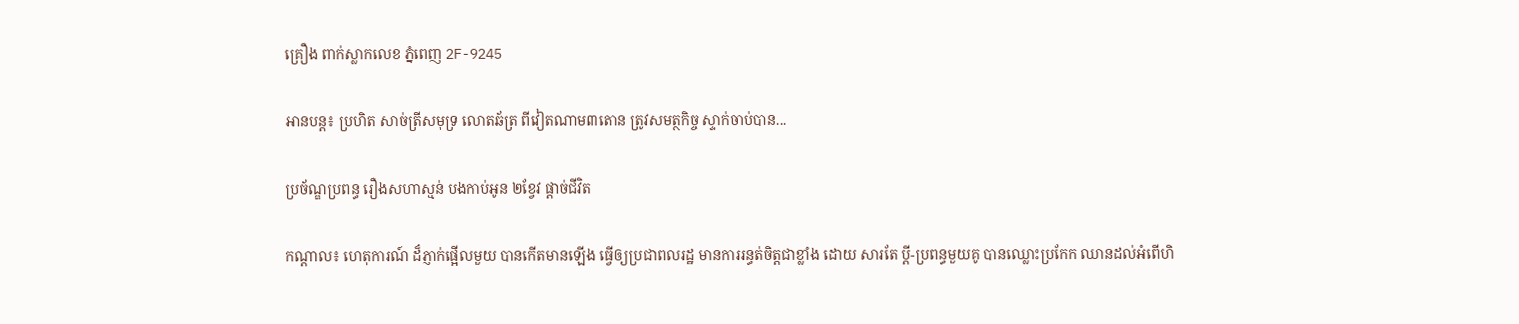គ្រឿង ពាក់ស្លាកលេខ ភ្នំពេញ 2F-9245

អានបន្ត៖ ប្រហិត សាច់ត្រីសមុទ្រ លោតឆ័ត្រ ពីវៀតណាម៣តោន ត្រូវសមត្ថកិច្ច ស្ទាក់ចាប់បាន...

ប្រច័ណ្ឌប្រពន្ធ រឿងសហាស្មន់ បងកាប់អូន ២ខ្វែវ ផ្តាច់ជីវិត

កណ្តាល៖ ហេតុការណ៍ ដ៏ភ្ញាក់ផ្អើលមួយ បានកើតមានឡើង ធ្វើឲ្យប្រជាពលរដ្ឋ មានការរន្ធត់ចិត្តជាខ្លាំង ដោយ សារតែ ប្តី-ប្រពន្ធមួយគូ បានឈ្លោះប្រកែក ឈានដល់អំពើហិ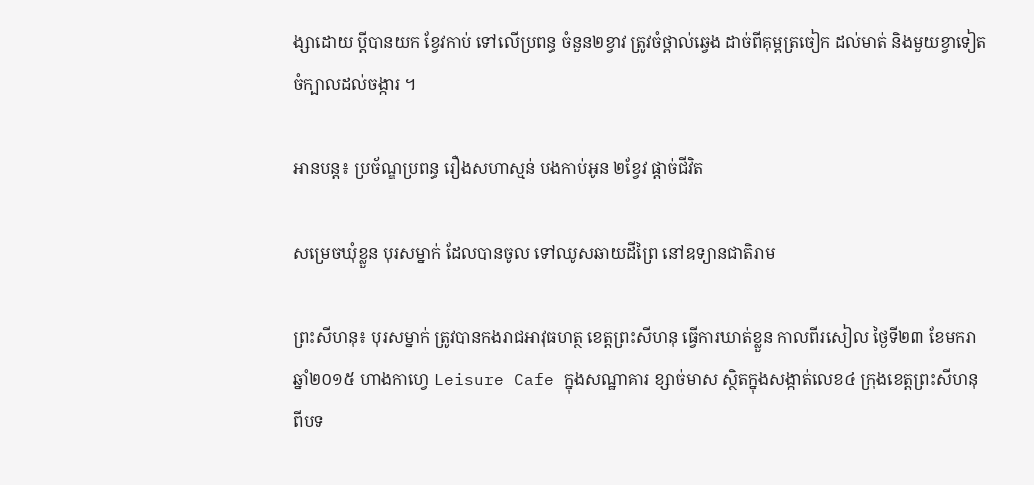ង្សាដោយ ប្តីបានយក ខ្វែវកាប់ ទៅលើប្រពន្ធ ចំនួន២ខ្វាវ ត្រូវចំថ្ពាល់ឆ្វេង ដាច់ពីគុម្ពត្រចៀក ដល់មាត់ និងមួយខ្វាទៀត ចំក្បាលដល់ចង្ការ ។

អានបន្ត៖ ប្រច័ណ្ឌប្រពន្ធ រឿងសហាស្មន់ បងកាប់អូន ២ខ្វែវ ផ្តាច់ជីវិត

សម្រេចឃុំខ្លួន បុរសម្នាក់ ដែលបានចូល ទៅឈូសឆាយដីព្រៃ នៅឧទ្យានជាតិរាម

ព្រះសីហនុ៖ បុរសម្នាក់ ត្រូវបានកងរាជអាវុធហត្ថ ខេត្តព្រះសីហនុ ធ្វើការឃាត់ខ្លួន កាលពីរសៀល ថ្ងៃទី២៣ ខែមករា ឆ្នាំ២០១៥ ហាងកាហ្វេ Leisure Cafe ក្នុងសណ្ឋាគារ ខ្សាច់មាស ស្ថិតក្នុងសង្កាត់លេខ៤ ក្រុងខេត្តព្រះសីហនុ ពីបទ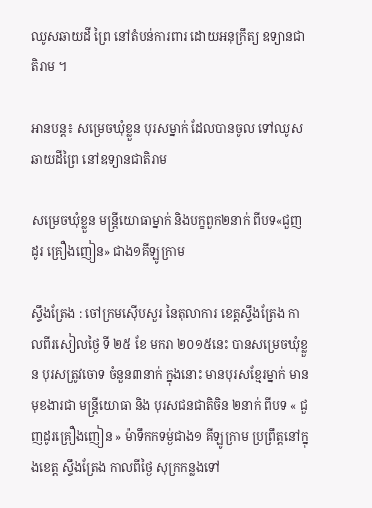ឈូសឆាយដី ព្រៃ នៅតំបន់ការពារ ដោយអនុក្រឹត្យ ឧទ្យានជាតិរាម ។

អានបន្ត៖ សម្រេចឃុំខ្លួន បុរសម្នាក់ ដែលបានចូល ទៅឈូសឆាយដីព្រៃ នៅឧទ្យានជាតិរាម

សម្រេចឃុំខ្លួន មន្ត្រីយោធាម្នាក់ និងបក្ខពួក២នាក់ ពីបទ«ជួញដូរ គ្រឿងញៀន» ជាង១គីឡូក្រាម

ស្ទឹងត្រែង : ចៅក្រមស៊ើបសួរ នៃតុលាការ ខេត្តស្ទឹងត្រែង កាលពីរសៀលថ្ងៃ ទី ២៥ ខែ មករា ២០១៥នេះ បានសម្រេចឃុំខ្លួន បុរសត្រូវចោទ ចំនួន៣នាក់ ក្នុងនោះ មានបុរសខ្មែរម្នាក់ មានមុខងារជា មន្ត្រីយោធា និង បុរសជនជាតិចិន ២នាក់ ពីបទ « ជួញដូរគ្រឿងញៀន » ម៉ាទឹកកទម្ង់ជាង១ គីឡូក្រាម ប្រព្រឹត្តនៅក្នុងខេត្ត ស្ទឹងត្រែង កាលពីថ្ងៃ សុក្រកន្លងទៅ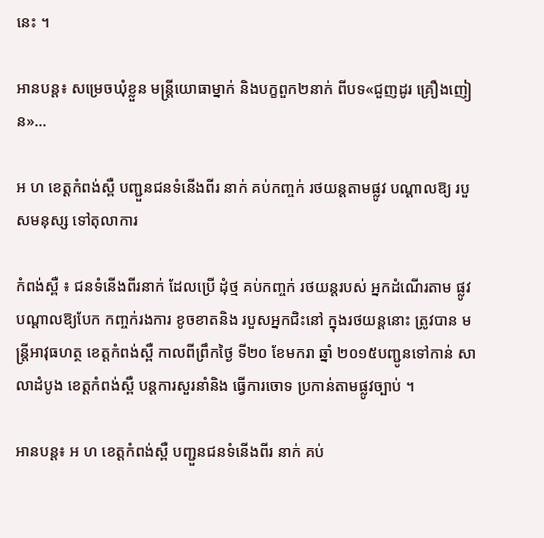នេះ ។

អានបន្ត៖ សម្រេចឃុំខ្លួន មន្ត្រីយោធាម្នាក់ និងបក្ខពួក២នាក់ ពីបទ«ជួញដូរ គ្រឿងញៀន»...

អ ហ ខេត្ដកំពង់ស្ពឺ បញ្ជួនជនទំនើងពីរ នាក់ គប់កញ្ចក់ រថយន្ដតាមផ្លូវ បណ្ដាលឱ្យ របួសមនុស្ស ទៅតុលាការ

កំពង់ស្ពឺ ៖ ជនទំនើងពីរនាក់ ដែលប្រើ ដុំថ្ម គប់កញ្ចក់ រថយន្ដរបស់ អ្នកដំណើរតាម ផ្លូវ បណ្ដាលឱ្យបែក កញ្ចក់រងការ ខូចខាតនិង របួសអ្នកជិះនៅ ក្នុងរថយន្ដនោះ ត្រូវបាន មន្ដ្រីអាវុធហត្ថ ខេត្ដកំពង់ស្ពឺ កាលពីព្រឹកថ្ងៃ ទី២០ ខែមករា ឆ្នាំ ២០១៥បញ្ជូនទៅកាន់ សាលាដំបូង ខេត្ដកំពង់ស្ពឺ បន្ដការសួរនាំនិង ធ្វើការចោទ ប្រកាន់តាមផ្លូវច្បាប់ ។

អានបន្ត៖ អ ហ ខេត្ដកំពង់ស្ពឺ បញ្ជួនជនទំនើងពីរ នាក់ គប់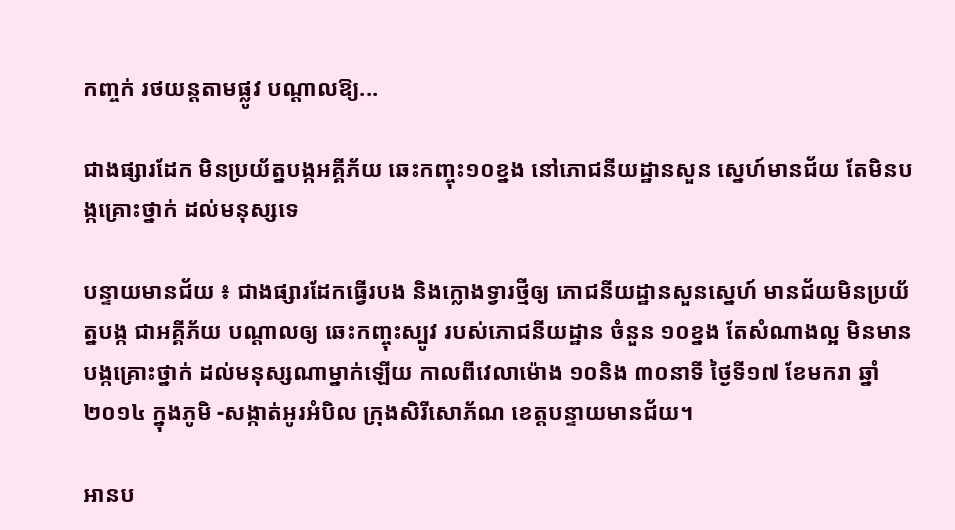កញ្ចក់ រថយន្ដតាមផ្លូវ បណ្ដាលឱ្យ...

ជាងផ្សារដែក មិនប្រយ័ត្នបង្កអគ្គីភ័យ ឆេះកញ្ចុះ១០ខ្នង នៅភោជនីយដ្ឋានសួន ស្នេហ៍មានជ័យ តែមិនបង្កគ្រោះថ្នាក់ ដល់មនុស្សទេ

បន្ទាយមានជ័យ ៖ ជាងផ្សារដែកធ្វើរបង និងក្លោងទ្វារថ្មីឲ្យ ភោជនីយដ្ឋានសួនស្នេហ៍ មានជ័យមិនប្រយ័ត្នបង្ក ជាអគ្គីភ័យ បណ្ដាលឲ្យ ឆេះកញ្ចុះស្បូវ របស់ភោជនីយដ្ឋាន ចំនួន ១០ខ្នង តែសំណាងល្អ មិនមានបង្កគ្រោះថ្នាក់ ដល់មនុស្សណាម្នាក់ឡើយ កាលពីវេលាម៉ោង ១០និង ៣០នាទី ថ្ងៃទី១៧ ខែមករា ឆ្នាំ២០១៤ ក្នុងភូមិ -សង្កាត់អូរអំបិល ក្រុងសិរីសោភ័ណ ខេត្តបន្ទាយមានជ័យ។

អានប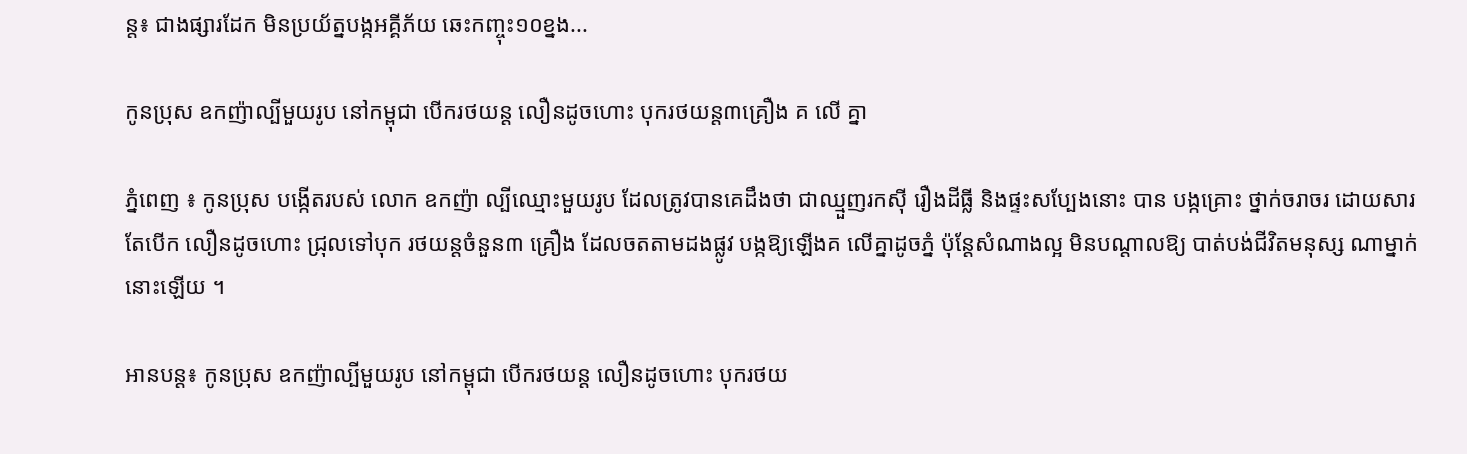ន្ត៖ ជាងផ្សារដែក មិនប្រយ័ត្នបង្កអគ្គីភ័យ ឆេះកញ្ចុះ១០ខ្នង...

កូនប្រុស ឧកញ៉ាល្បីមួយរូប នៅកម្ពុជា បើករថយន្ដ លឿនដូចហោះ បុករថយន្ដ៣គ្រឿង គ លើ គ្នា

ភ្នំពេញ ៖ កូនប្រុស បង្កើតរបស់ លោក ឧកញ៉ា ល្បីឈ្មោះមួយរូប ដែលត្រូវបានគេដឹងថា ជាឈ្មួញរកស៊ី រឿងដីធ្លី និងផ្ទះសប្បែងនោះ បាន បង្កគ្រោះ ថ្នាក់ចរាចរ ដោយសារតែបើក លឿនដូចហោះ ជ្រុលទៅបុក រថយន្ដចំនួន៣ គ្រឿង ដែលចតតាមដងផ្លូវ បង្កឱ្យឡើងគ លើគ្នាដូចភ្នំ ប៉ុន្ដែសំណាងល្អ មិនបណ្ដាលឱ្យ បាត់បង់ជីវិតមនុស្ស ណាម្នាក់នោះឡើយ ។

អានបន្ត៖ កូនប្រុស ឧកញ៉ាល្បីមួយរូប នៅកម្ពុជា បើករថយន្ដ លឿនដូចហោះ បុករថយ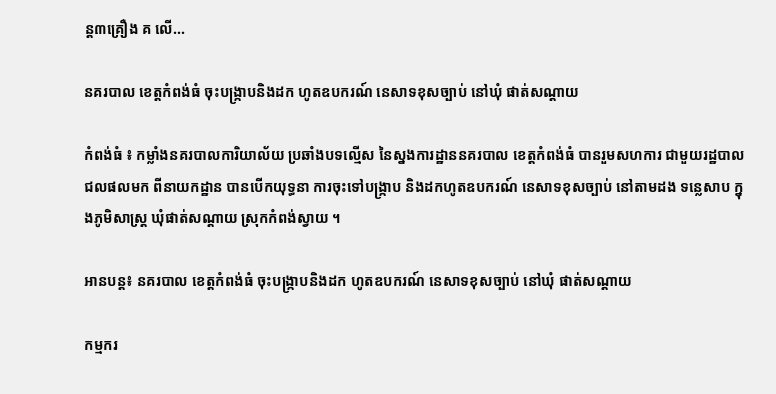ន្ដ៣គ្រឿង គ លើ...

នគរបាល ខេត្ដកំពង់ធំ ចុះបង្ក្រាបនិងដក ហូតឧបករណ៍ នេសាទខុសច្បាប់ នៅឃុំ ផាត់សណ្ដាយ

កំពង់ធំ ៖ កម្លាំងនគរបាលការិយាល័យ ប្រឆាំងបទល្មើស នៃស្នងការដ្ឋាននគរបាល ខេត្ដកំពង់ធំ បានរួមសហការ ជាមួយរដ្ឋបាល ជលផលមក ពីនាយកដ្ឋាន បានបើកយុទ្ធនា ការចុះទៅបង្ក្រាប និងដកហូតឧបករណ៍ នេសាទខុសច្បាប់ នៅតាមដង ទន្លេសាប ក្នុងភូមិសាស្ដ្រ ឃុំផាត់សណ្ដាយ ស្រុកកំពង់ស្វាយ ។

អានបន្ត៖ នគរបាល ខេត្ដកំពង់ធំ ចុះបង្ក្រាបនិងដក ហូតឧបករណ៍ នេសាទខុសច្បាប់ នៅឃុំ ផាត់សណ្ដាយ

កម្មករ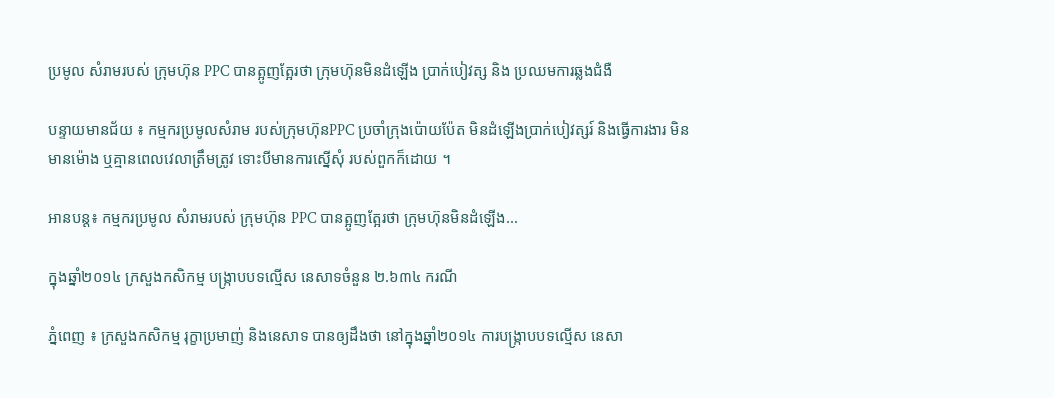ប្រមូល សំរាមរបស់ ក្រុមហ៊ុន PPC បានត្អូញត្អែរថា ក្រុមហ៊ុនមិនដំឡើង ប្រាក់បៀវត្ស និង ប្រឈមការឆ្លងជំងឺ

បន្ទាយមានជ័យ ៖ កម្មករប្រមូលសំរាម របស់ក្រុមហ៊ុនPPC ប្រចាំក្រុងប៉ោយប៉ែត មិនដំឡើងប្រាក់បៀវត្សរ៍ និងធ្វើការងារ មិនមានម៉ោង ឬគ្មានពេលវេលាត្រឹមត្រូវ ទោះបីមានការស្នើសុំ របស់ពួកក៏ដោយ ។

អានបន្ត៖ កម្មករប្រមូល សំរាមរបស់ ក្រុមហ៊ុន PPC បានត្អូញត្អែរថា ក្រុមហ៊ុនមិនដំឡើង...

ក្នុងឆ្នាំ២០១៤ ក្រសួងកសិកម្ម បង្ក្រាបបទល្មើស នេសាទចំនួន ២.៦៣៤ ករណី

ភ្នំពេញ ៖ ក្រសួងកសិកម្ម រុក្ខាប្រមាញ់ និងនេសាទ បានឲ្យដឹងថា នៅក្នុងឆ្នាំ២០១៤ ការបង្ក្រាបបទល្មើស នេសា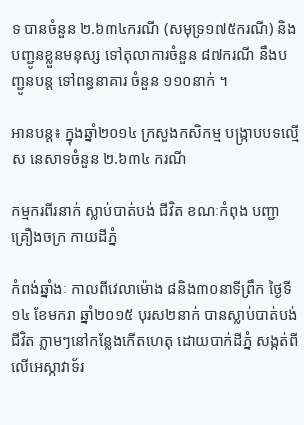ទ បានចំនួន ២.៦៣៤ករណី (សមុទ្រ១៧៥ករណី) និងបញ្ជូនខ្លួនមនុស្ស ទៅតុលាការចំនួន ៨៧ករណី នឹងបញ្ជូនបន្ត ទៅពន្ធនាគារ ចំនួន ១១០នាក់ ។

អានបន្ត៖ ក្នុងឆ្នាំ២០១៤ ក្រសួងកសិកម្ម បង្ក្រាបបទល្មើស នេសាទចំនួន ២.៦៣៤ ករណី

កម្មករពីរនាក់ ស្លាប់បាត់បង់ ជីវិត ខណៈកំពុង បញ្ជាគ្រឿងចក្រ កាយដីភ្នំ

កំពង់ឆ្នាំងៈ កាលពីវេលាម៉ោង ៨និង៣០នាទីព្រឹក ថ្ងៃទី១៤ ខែមករា ឆ្នាំ២០១៥ បុរស២នាក់ បានស្លាប់បាត់បង់ ជីវិត ភ្លាមៗនៅកន្លែងកើតហេតុ ដោយបាក់ដីភ្នំ សង្កត់ពីលើអេស្កាវាទ័រ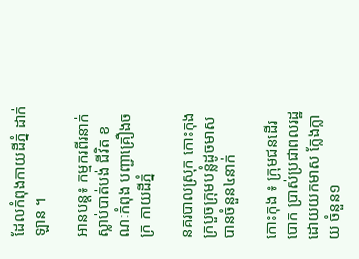ដែលកំពុងកាយដីភ្នំ ដាក់ឡាន ។

អានបន្ត៖ កម្មករពីរនាក់ ស្លាប់បាត់បង់ ជីវិត ខណៈកំពុង បញ្ជាគ្រឿងចក្រ កាយដីភ្នំ

នគរបាលស្រុក កោះកុង ក្របួចក្រុមបន្លំដូចមាស បានចំនួន៤នាក់

កោះកុង ៖ ក្រុមជនដើរបោក ប្រាស់ប្រជាពលរដ្ឋ ដោយយកមាស ក្លែងក្លាយ ចំនួន១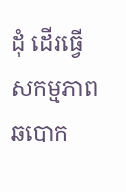ដុំ ដើរធ្វើសកម្មភាព ឆបោក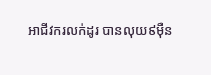អាជីវករលក់ដូរ បានលុយ៩ម៉ឺន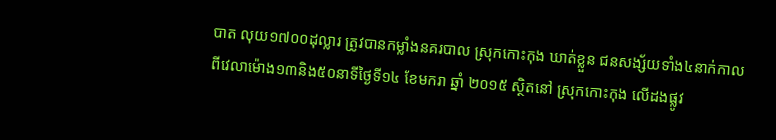បាត លុយ១៧០០ដុល្លារ ត្រូវបានកម្លាំងនគរបាល ស្រុកកោះកុង ឃាត់ខ្លួន ជនសង្ស័យទាំង៤នាក់កាលពីវេលាម៉ោង១៣និង៥០នាទីថ្ងៃទី១៤ ខែមករា ឆ្នាំ ២០១៥ ស្ថិតនៅ ស្រុកកោះកុង លើដងផ្លូវ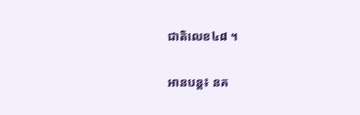ជាតិលេខ៤៨ ។

អានបន្ត៖ នគ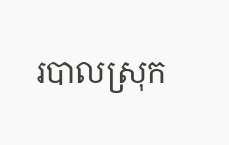របាលស្រុក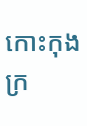កោះកុង ក្រ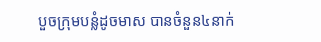បួចក្រុមបន្លំដូចមាស បានចំនួន៤នាក់